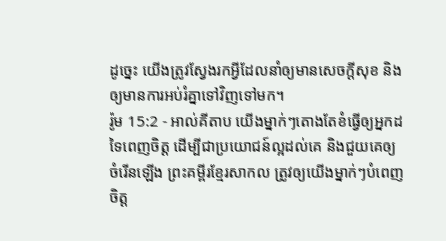ដូច្នេះ យើងត្រូវស្វែងរកអ្វីដែលនាំឲ្យមានសេចក្ដីសុខ និងឲ្យមានការអប់រំគ្នាទៅវិញទៅមក។
រ៉ូម 15:2 - អាល់គីតាប យើងម្នាក់ៗតោងតែខំធ្វើឲ្យអ្នកដទៃពេញចិត្ដ ដើម្បីជាប្រយោជន៍ល្អដល់គេ និងជួយគេឲ្យចំរើនឡើង ព្រះគម្ពីរខ្មែរសាកល ត្រូវឲ្យយើងម្នាក់ៗបំពេញចិត្ត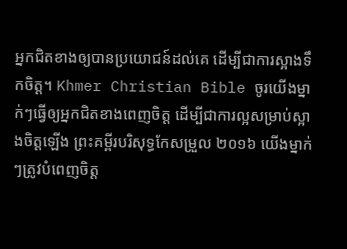អ្នកជិតខាងឲ្យបានប្រយោជន៍ដល់គេ ដើម្បីជាការស្អាងទឹកចិត្ត។ Khmer Christian Bible ចូរយើងម្នាក់ៗធ្វើឲ្យអ្នកជិតខាងពេញចិត្ដ ដើម្បីជាការល្អសម្រាប់ស្អាងចិត្ដឡើង ព្រះគម្ពីរបរិសុទ្ធកែសម្រួល ២០១៦ យើងម្នាក់ៗត្រូវបំពេញចិត្ត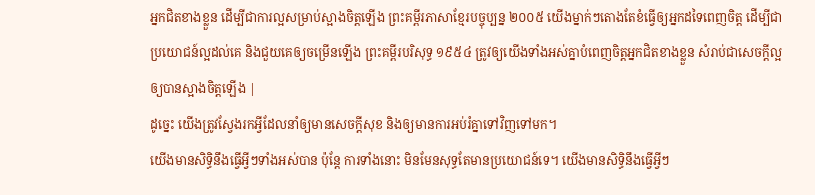អ្នកជិតខាងខ្លួន ដើម្បីជាការល្អសម្រាប់ស្អាងចិត្តឡើង ព្រះគម្ពីរភាសាខ្មែរបច្ចុប្បន្ន ២០០៥ យើងម្នាក់ៗតោងតែខំធ្វើឲ្យអ្នកដទៃពេញចិត្ត ដើម្បីជាប្រយោជន៍ល្អដល់គេ និងជួយគេឲ្យចម្រើនឡើង ព្រះគម្ពីរបរិសុទ្ធ ១៩៥៤ ត្រូវឲ្យយើងទាំងអស់គ្នាបំពេញចិត្តអ្នកជិតខាងខ្លួន សំរាប់ជាសេចក្ដីល្អ ឲ្យបានស្អាងចិត្តឡើង |
ដូច្នេះ យើងត្រូវស្វែងរកអ្វីដែលនាំឲ្យមានសេចក្ដីសុខ និងឲ្យមានការអប់រំគ្នាទៅវិញទៅមក។
យើងមានសិទ្ធិនឹងធ្វើអ្វីៗទាំងអស់បាន ប៉ុន្ដែ ការទាំងនោះ មិនមែនសុទ្ធតែមានប្រយោជន៍ទេ។ យើងមានសិទ្ធិនឹងធ្វើអ្វីៗ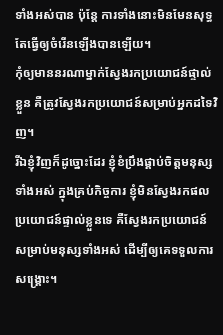ទាំងអស់បាន ប៉ុន្ដែ ការទាំងនោះមិនមែនសុទ្ធតែធ្វើឲ្យចំរើនឡើងបានឡើយ។
កុំឲ្យមាននរណាម្នាក់ស្វែងរកប្រយោជន៍ផ្ទាល់ខ្លួន គឺត្រូវស្វែងរកប្រយោជន៍សម្រាប់អ្នកដទៃវិញ។
រីឯខ្ញុំវិញក៏ដូច្នោះដែរ ខ្ញុំខំប្រឹងផ្គាប់ចិត្ដមនុស្សទាំងអស់ ក្នុងគ្រប់កិច្ចការ ខ្ញុំមិនស្វែងរកផលប្រយោជន៍ផ្ទាល់ខ្លួនទេ គឺស្វែងរកប្រយោជន៍សម្រាប់មនុស្សទាំងអស់ ដើម្បីឲ្យគេទទួលការសង្គ្រោះ។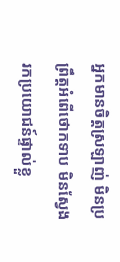អ្នកមានចិត្ដស្រឡាញ់ មិនប្រព្រឹត្ដអំពើថោកទាប មិនស្វែងរកប្រយោជន៍ផ្ទាល់ខ្លួ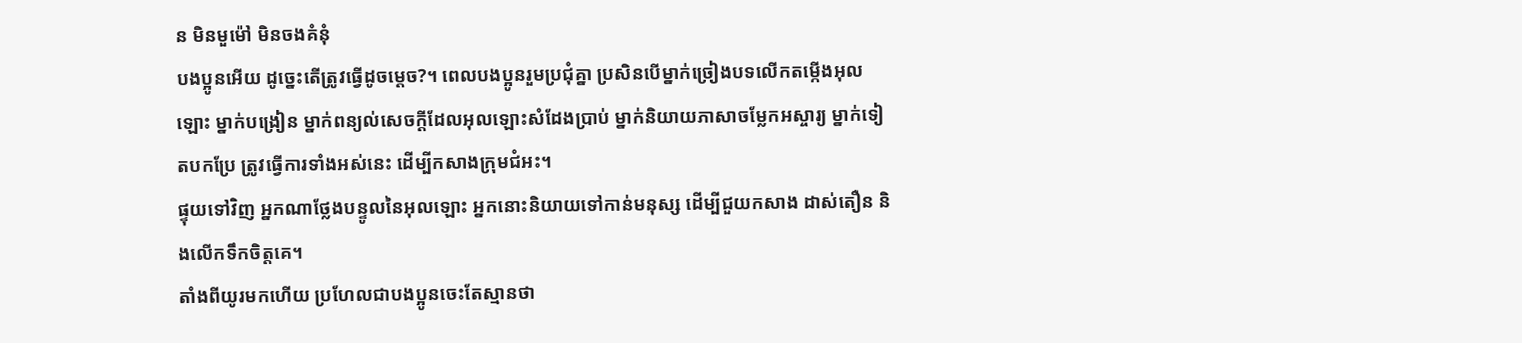ន មិនមួម៉ៅ មិនចងគំនុំ
បងប្អូនអើយ ដូច្នេះតើត្រូវធ្វើដូចម្ដេច?។ ពេលបងប្អូនរួមប្រជុំគ្នា ប្រសិនបើម្នាក់ច្រៀងបទលើកតម្កើងអុលឡោះ ម្នាក់បង្រៀន ម្នាក់ពន្យល់សេចក្ដីដែលអុលឡោះសំដែងប្រាប់ ម្នាក់និយាយភាសាចម្លែកអស្ចារ្យ ម្នាក់ទៀតបកប្រែ ត្រូវធ្វើការទាំងអស់នេះ ដើម្បីកសាងក្រុមជំអះ។
ផ្ទុយទៅវិញ អ្នកណាថ្លែងបន្ទូលនៃអុលឡោះ អ្នកនោះនិយាយទៅកាន់មនុស្ស ដើម្បីជួយកសាង ដាស់តឿន និងលើកទឹកចិត្ដគេ។
តាំងពីយូរមកហើយ ប្រហែលជាបងប្អូនចេះតែស្មានថា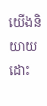យើងនិយាយដោះ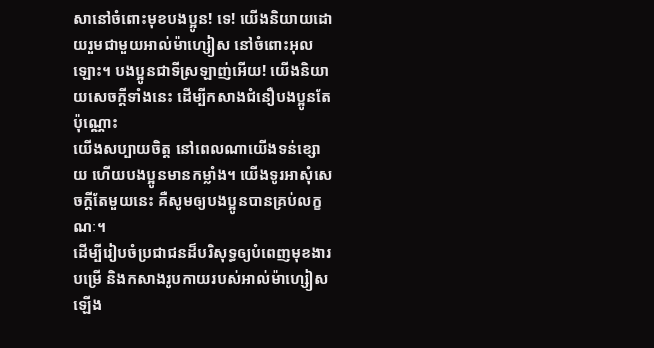សានៅចំពោះមុខបងប្អូន! ទេ! យើងនិយាយដោយរួមជាមួយអាល់ម៉ាហ្សៀស នៅចំពោះអុលឡោះ។ បងប្អូនជាទីស្រឡាញ់អើយ! យើងនិយាយសេចក្ដីទាំងនេះ ដើម្បីកសាងជំនឿបងប្អូនតែប៉ុណ្ណោះ
យើងសប្បាយចិត្ដ នៅពេលណាយើងទន់ខ្សោយ ហើយបងប្អូនមានកម្លាំង។ យើងទូរអាសុំសេចក្ដីតែមួយនេះ គឺសូមឲ្យបងប្អូនបានគ្រប់លក្ខណៈ។
ដើម្បីរៀបចំប្រជាជនដ៏បរិសុទ្ធឲ្យបំពេញមុខងារបម្រើ និងកសាងរូបកាយរបស់អាល់ម៉ាហ្សៀសឡើង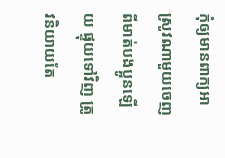កុំឲ្យមានពាក្យអាស្រូវណាមួយចេញពីមាត់បងប្អូនឡើយ ផ្ទុយទៅវិញ ត្រូវនិយាយតែ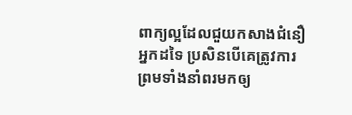ពាក្យល្អដែលជួយកសាងជំនឿអ្នកដទៃ ប្រសិនបើគេត្រូវការ ព្រមទាំងនាំពរមកឲ្យ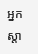អ្នកស្ដា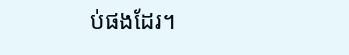ប់ផងដែរ។